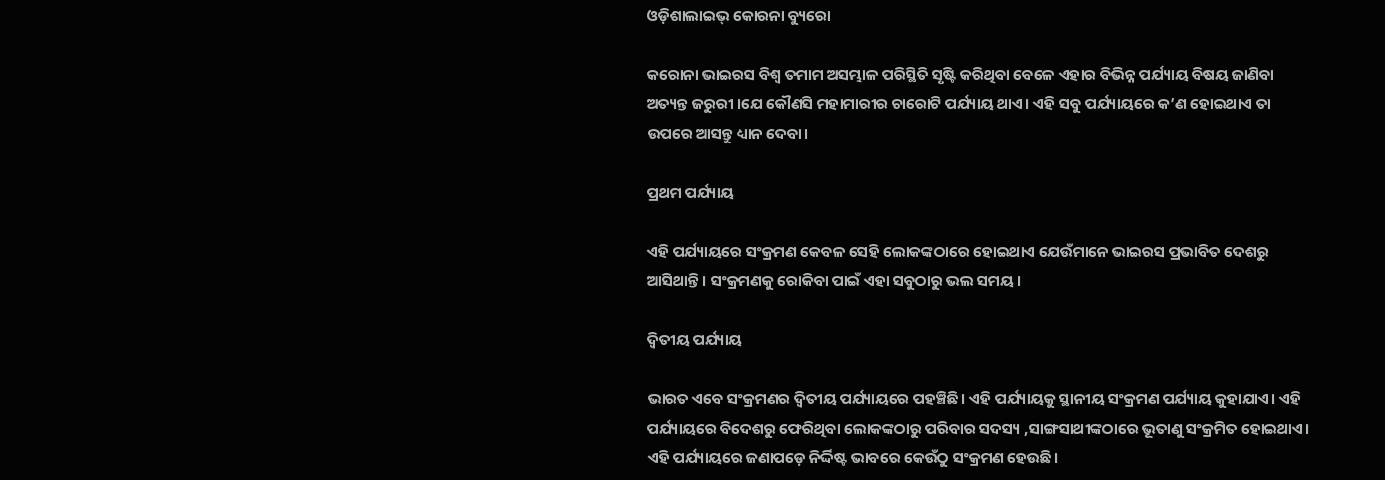ଓଡ଼ିଶାଲାଇଭ୍‌ କୋରନା ବ୍ୟୁରୋ

କରୋନା ଭାଇରସ ବିଶ୍ୱ ତମାମ ଅସମ୍ଭାଳ ପରିସ୍ଥିତି ସୃଷ୍ଟି କରିଥିବା ବେଳେ ଏହାର ବିଭିନ୍ନ ପର୍ଯ୍ୟାୟ ବିଷୟ ଜାଣିବା ଅତ୍ୟନ୍ତ ଜରୁରୀ ।ଯେ କୌଣସି ମହାମାରୀର ଚାରୋଟି ପର୍ଯ୍ୟାୟ ଥାଏ। ଏହି ସବୁ ପର୍ଯ୍ୟାୟରେ କ’ଣ ହୋଇଥାଏ ତା ଉପରେ ଆସନ୍ତୁ ଧ୍ୟାନ ଦେବା।

ପ୍ରଥମ ପର୍ଯ୍ୟାୟ

ଏହି ପର୍ଯ୍ୟାୟରେ ସଂକ୍ରମଣ କେବଳ ସେହି ଲୋକଙ୍କଠାରେ ହୋଇଥାଏ ଯେଉଁମାନେ ଭାଇରସ ପ୍ରଭାବିତ ଦେଶରୁ ଆସିଥାନ୍ତି। ସଂକ୍ରମଣକୁ ରୋକିବା ପାଇଁ ଏହା ସବୁଠାରୁ ଭଲ ସମୟ।

ଦ୍ଵିତୀୟ ପର୍ଯ୍ୟାୟ

ଭାରତ ଏବେ ସଂକ୍ରମଣର ଦ୍ଵିତୀୟ ପର୍ଯ୍ୟାୟରେ ପହଞ୍ଚିଛି। ଏହି ପର୍ଯ୍ୟାୟକୁ ସ୍ଥାନୀୟ ସଂକ୍ରମଣ ପର୍ଯ୍ୟାୟ କୁହାଯାଏ। ଏହି ପର୍ଯ୍ୟାୟରେ ବିଦେଶରୁ ଫେରିଥିବା ଲୋକଙ୍କଠାରୁ ପରିବାର ସଦସ୍ୟ ,ସାଙ୍ଗସାଥୀଙ୍କଠାରେ ଭୂତାଣୁ ସଂକ୍ରମିତ ହୋଇଥାଏ। ଏହି ପର୍ଯ୍ୟାୟରେ ଜଣାପଡ଼େ ନିର୍ଦ୍ଦିଷ୍ଟ ଭାବରେ କେଉଁଠୁ ସଂକ୍ରମଣ ହେଉଛି।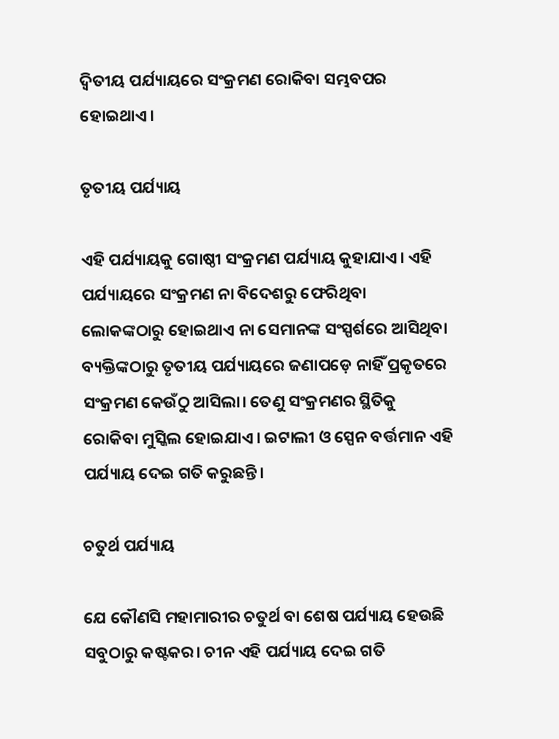ଦ୍ଵିତୀୟ ପର୍ଯ୍ୟାୟରେ ସଂକ୍ରମଣ ରୋକିବା ସମ୍ଭବପର ହୋଇଥାଏ।

ତୃତୀୟ ପର୍ଯ୍ୟାୟ

ଏହି ପର୍ଯ୍ୟାୟକୁ ଗୋଷ୍ଠୀ ସଂକ୍ରମଣ ପର୍ଯ୍ୟାୟ କୁହାଯାଏ। ଏହି ପର୍ଯ୍ୟାୟରେ ସଂକ୍ରମଣ ନା ବିଦେଶରୁ ଫେରିଥିବା ଲୋକଙ୍କଠାରୁ ହୋଇଥାଏ ନା ସେମାନଙ୍କ ସଂସ୍ପର୍ଶରେ ଆସିଥିବା ବ୍ୟକ୍ତିଙ୍କଠାରୁ ତୃତୀୟ ପର୍ଯ୍ୟାୟରେ ଜଣାପଡ଼େ ନାହିଁ ପ୍ରକୃତରେ ସଂକ୍ରମଣ କେଉଁଠୁ ଆସିଲା। ତେଣୁ ସଂକ୍ରମଣର ସ୍ଥିତିକୁ ରୋକିବା ମୁସ୍କିଲ ହୋଇଯାଏ। ଇଟାଲୀ ଓ ସ୍ପେନ ବର୍ତ୍ତମାନ ଏହି ପର୍ଯ୍ୟାୟ ଦେଇ ଗତି କରୁଛନ୍ତି।

ଚତୁର୍ଥ ପର୍ଯ୍ୟାୟ

ଯେ କୌଣସି ମହାମାରୀର ଚତୁର୍ଥ ବା ଶେଷ ପର୍ଯ୍ୟାୟ ହେଉଛି ସବୁଠାରୁ କଷ୍ଟକର। ଚୀନ ଏହି ପର୍ଯ୍ୟାୟ ଦେଇ ଗତି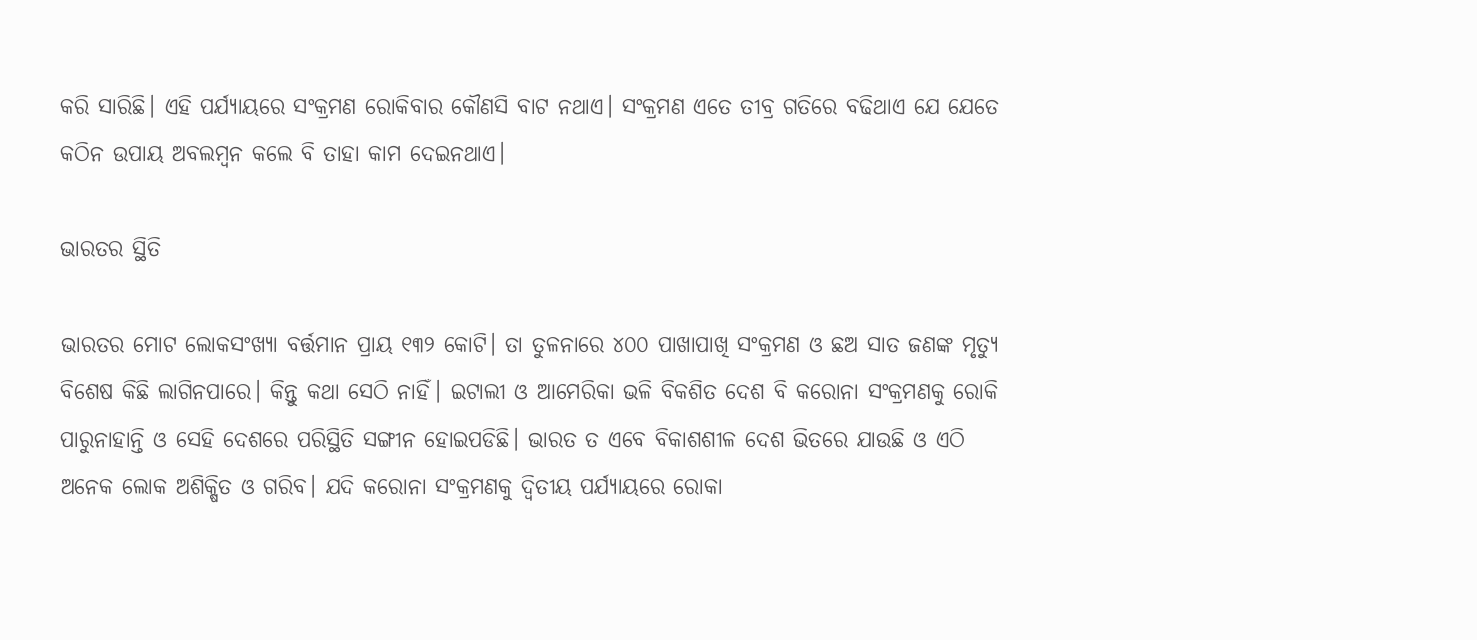କରି ସାରିଛି। ଏହି ପର୍ଯ୍ୟାୟରେ ସଂକ୍ରମଣ ରୋକିବାର କୌଣସି ବାଟ ନଥାଏ। ସଂକ୍ରମଣ ଏତେ ତୀବ୍ର ଗତିରେ ବଢିଥାଏ ଯେ ଯେତେ କଠିନ ଉପାୟ ଅବଲମ୍ବନ କଲେ ବି ତାହା କାମ ଦେଇନଥାଏ।

ଭାରତର ସ୍ଥିତି

ଭାରତର ମୋଟ ଲୋକସଂଖ୍ୟା ବର୍ତ୍ତମାନ ପ୍ରାୟ ୧୩୨ କୋଟି। ତା ତୁଳନାରେ ୪୦୦ ପାଖାପାଖି ସଂକ୍ରମଣ ଓ ଛଅ ସାତ ଜଣଙ୍କ ମୃତ୍ୟୁ ବିଶେଷ କିଛି ଲାଗିନପାରେ। କିନ୍ତୁ କଥା ସେଠି ନାହିଁ। ଇଟାଲୀ ଓ ଆମେରିକା ଭଳି ବିକଶିତ ଦେଶ ବି କରୋନା ସଂକ୍ରମଣକୁ ରୋକି ପାରୁନାହାନ୍ତି ଓ ସେହି ଦେଶରେ ପରିସ୍ଥିତି ସଙ୍ଗୀନ ହୋଇପଡିଛି। ଭାରତ ତ ଏବେ ବିକାଶଶୀଳ ଦେଶ ଭିତରେ ଯାଉଛି ଓ ଏଠି ଅନେକ ଲୋକ ଅଶିକ୍ଷିତ ଓ ଗରିବ। ଯଦି କରୋନା ସଂକ୍ରମଣକୁ ଦ୍ଵିତୀୟ ପର୍ଯ୍ୟାୟରେ ରୋକା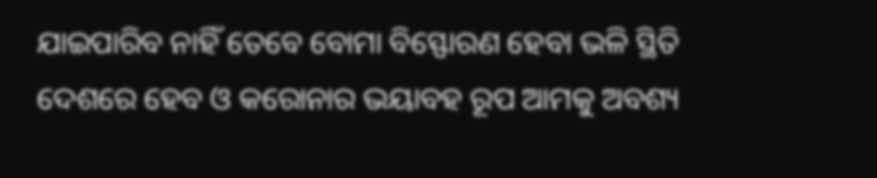ଯାଇପାରିବ ନାହିଁ ତେବେ ବୋମା ବିସ୍ଫୋରଣ ହେବା ଭଳି ସ୍ଥିତି ଦେଶରେ ହେବ ଓ କରୋନାର ଭୟାବହ ରୂପ ଆମକୁ ଅବଶ୍ୟ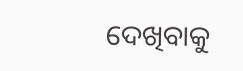ଦେଖିବାକୁ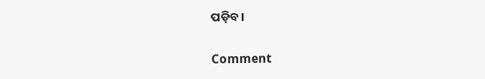ପଡ଼ିବ।

Comment